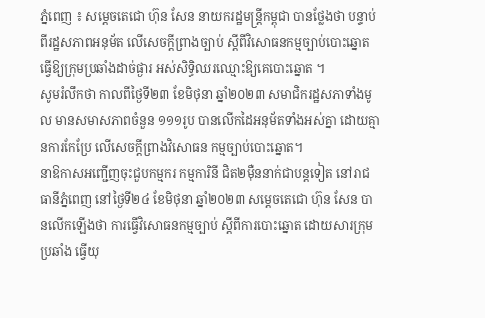ភ្នំពេញ ៖ សម្តេចតេជោ ហ៊ុន សែន នាយករដ្ឋមន្ត្រីកម្ពុជា បានថ្លែងថា បន្ទាប់ពីរដ្ឋសភាពអនុម័ត លើសេចក្តីព្រាងច្បាប់ ស្តីពីវិសោធនកម្មច្បាប់បោះឆ្នោត ធ្វើឱ្យក្រុមប្រឆាំងដាច់ផ្ងារ អស់សិទ្ធិឈរឈ្មោះឱ្យគេបោះឆ្នោត ។
សូមរំលឹកថា កាលពីថ្ងៃទី២៣ ខែមិថុនា ឆ្នាំ២០២៣ សមាជិករដ្ឋសភាទាំងមូល មានសមាសភាពចំនួន ១១១រូប បានលើកដៃអនុម័តទាំងអស់គ្នា ដោយគ្មានការកែប្រែ លើសេចក្តីព្រាងវិសោធន កម្មច្បាប់បោះឆ្នោត។
នាឱកាសអញ្ជើញចុះជួបកម្មករ កម្មការិនី ជិត២ម៉ឺននាក់ជាបន្តទៀត នៅរាជធានីភ្នំពេញ នៅថ្ងៃទី២៤ ខែមិថុនា ឆ្នាំ២០២៣ សម្ដេចតេជោ ហ៊ុន សែន បានលើកឡើងថា ការធ្វើវិសោធនកម្មច្បាប់ ស្តីពីការបោះឆ្នោត ដោយសារក្រុមប្រឆាំង ធ្វើយុ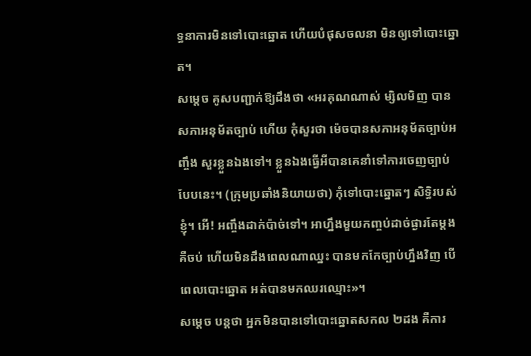ទ្ធនាការមិនទៅបោះឆ្នោត ហើយបំផុសចលនា មិនឲ្យទៅបោះឆ្នោត។
សម្ដេច គូសបញ្ជាក់ឱ្យដឹងថា «អរគុណណាស់ ម្សិលមិញ បានសភាអនុម័តច្បាប់ ហើយ កុំសួរថា ម៉េចបានសភាអនុម័តច្បាប់អញ្ចឹង សួរខ្លួនឯងទៅ។ ខ្លួនឯងធ្វើអីបានគេនាំទៅការចេញច្បាប់បែបនេះ។ (ក្រុមប្រឆាំងនិយាយថា) កុំទៅបោះឆ្នោតៗ សិទ្ធិរបស់ខ្ញុំ។ អើ! អញ្ចឹងដាក់ប៉ាច់ទៅ។ អាហ្នឹងមួយកញ្ចប់ដាច់ផ្ងារតែម្តង គឺចប់ ហើយមិនដឹងពេលណាឈ្នះ បានមកកែច្បាប់ហ្នឹងវិញ បើពេលបោះឆ្នោត អត់បានមកឈរឈ្មោះ»។
សម្ដេច បន្ដថា អ្នកមិនបានទៅបោះឆ្នោតសកល ២ដង គឺការ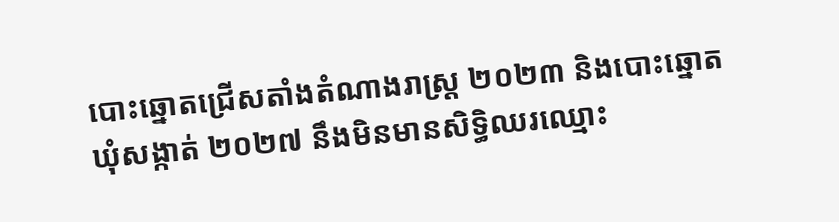បោះឆ្នោតជ្រើសតាំងតំណាងរាស្ត្រ ២០២៣ និងបោះឆ្នោតឃុំសង្កាត់ ២០២៧ នឹងមិនមានសិទ្ធិឈរឈ្មោះ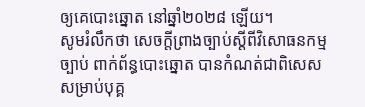ឲ្យគេបោះឆ្នោត នៅឆ្នាំ២០២៨ ឡើយ។
សូមរំលឹកថា សេចក្តីព្រាងច្បាប់ស្តីពីវិសោធនកម្មច្បាប់ ពាក់ព័ន្ធបោះឆ្នោត បានកំណត់ជាពិសេស សម្រាប់បុគ្គ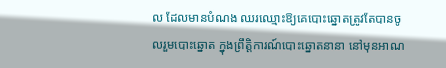ល ដែលមានបំណង ឈរឈ្មោះឱ្យគេបោះឆ្នោតត្រូវតែបានចូលរួមបោះឆ្នោត ក្នុងព្រឹត្តិការណ៍បោះឆ្នោតនានា នៅមុនអាណ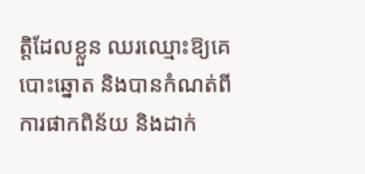ត្តិដែលខ្លួន ឈរឈ្មោះឱ្យគេបោះឆ្នោត និងបានកំណត់ពីការផាកពិន័យ និងដាក់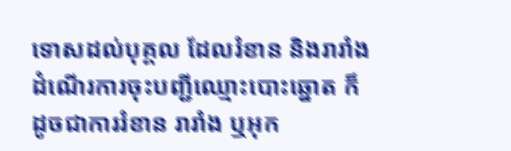ទោសដល់បុគ្គល ដែលរំខាន និងរារាំងដំណើរការចុះបញ្ជីឈ្មោះបោះឆ្នោត ក៏ដូចជាការរំខាន រារាំង ឬអុក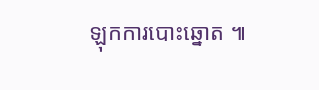ឡុកការបោះឆ្នោត ៕